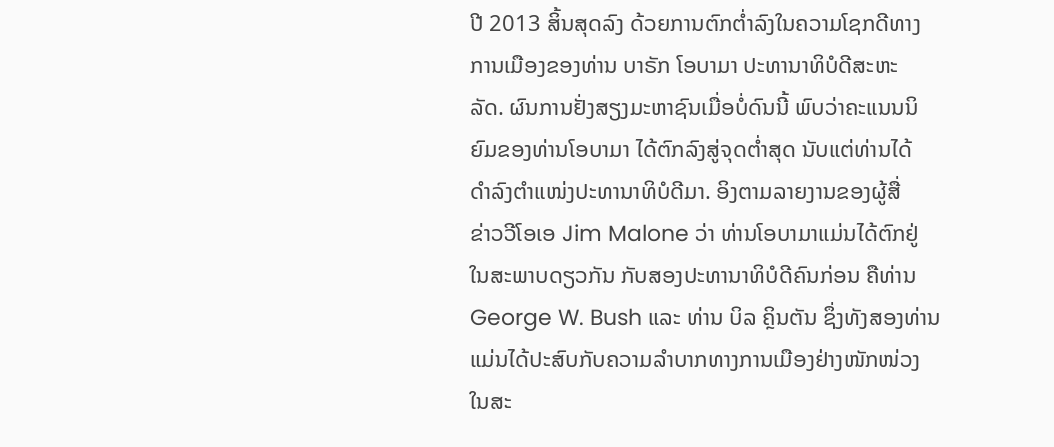ປີ 2013 ສິ້ນສຸດລົງ ດ້ວຍການຕົກຕໍ່າລົງໃນຄວາມໂຊກດີທາງ
ການເມືອງຂອງທ່ານ ບາຣັກ ໂອບາມາ ປະທານາທິບໍດີສະຫະ
ລັດ. ຜົນການຢັ່ງສຽງມະຫາຊົນເມື່ອບໍ່ດົນນີ້ ພົບວ່າຄະແນນນິ
ຍົມຂອງທ່ານໂອບາມາ ໄດ້ຕົກລົງສູ່ຈຸດຕໍ່າສຸດ ນັບແຕ່ທ່ານໄດ້
ດໍາລົງຕໍາແໜ່ງປະທານາທິບໍດີມາ. ອິງຕາມລາຍງານຂອງຜູ້ສື່
ຂ່າວວີໂອເອ Jim Malone ວ່າ ທ່ານໂອບາມາແມ່ນໄດ້ຕົກຢູ່
ໃນສະພາບດຽວກັນ ກັບສອງປະທານາທິບໍດີຄົນກ່ອນ ຄືທ່ານ
George W. Bush ແລະ ທ່ານ ບິລ ຄຼິນຕັນ ຊຶ່ງທັງສອງທ່ານ
ແມ່ນໄດ້ປະສົບກັບຄວາມລໍາບາກທາງການເມືອງຢ່າງໜັກໜ່ວງ
ໃນສະ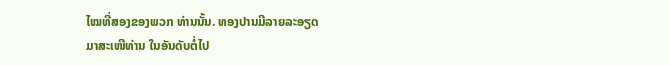ໄໝທີ່ສອງຂອງພວກ ທ່ານນັ້ນ. ທອງປານມີລາຍລະອຽດ
ມາສະເໜີທ່ານ ໃນອັນດັບຕໍ່ໄປ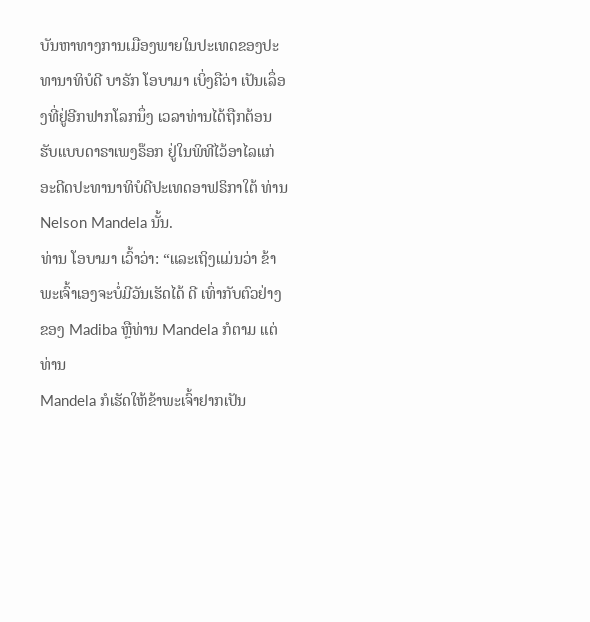ບັນຫາທາງການເມືອງພາຍໃນປະເທດຂອງປະທານາທິບໍດີ ບາຣັກ ໂອບາມາ ເບິ່ງຄືວ່າ ເປັນເລຶ່ອງທີ່ຢູ່ອີກຟາກໂລກນຶ່ງ ເວລາທ່ານໄດ້ຖືກຕ້ອນຮັບແບບດາຣາເພງຣ໊ອກ ຢູ່ໃນພິທີໄວ້ອາໄລແກ່ອະດີດປະທານາທິບໍດີປະເທດອາຟຣິກາໃຕ້ ທ່ານ Nelson Mandela ນັ້ນ.
ທ່ານ ໂອບາມາ ເວົ້າວ່າ: “ແລະເຖິງແມ່ນວ່າ ຂ້າພະເຈົ້າເອງຈະບໍ່ມີວັນເຮັດໄດ້ ດີ ເທົ່າກັບຕົວຢ່າງຂອງ Madiba ຫຼືທ່ານ Mandela ກໍຕາມ ແຕ່ທ່ານ
Mandela ກໍເຮັດໃຫ້ຂ້າພະເຈົ້າຢາກເປັນ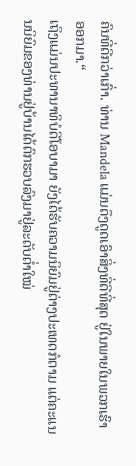ຄົນທີ່ດີກວ່າເກົ່າ. ທ່ານ Mandela ແມ່ນດຶງດູດເອົາສິ່ງທີ່ດີທີ່ສຸດ ຢູ່ໃນພາຍໃນພວກເຮົາ ອອກມາ.“
ເຖິງແມ່ນປະທານາທິບໍດີໂອບາມາ ຍັງໄດ້ຮັບຄວາມນິຍົມຢູ່ຕ່າງປະເທດກໍຕາມ ແຕ່ຄະແນນນິຍົມຂອງທ່ານຢູ່ບ້ານໄດ້ຕົກຮວບລົງມາຢູ່ລະດັບຕໍ່າໃໝ່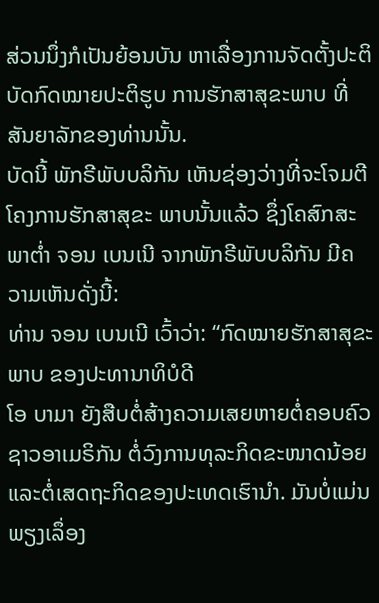ສ່ວນນຶ່ງກໍເປັນຍ້ອນບັນ ຫາເລື່ອງການຈັດຕັ້ງປະຕິບັດກົດໝາຍປະຕິຮູບ ການຮັກສາສຸຂະພາບ ທີ່ສັນຍາລັກຂອງທ່ານນັ້ນ.
ບັດນີ້ ພັກຣີພັບບລິກັນ ເຫັນຊ່ອງວ່າງທີ່ຈະໂຈມຕີໂຄງການຮັກສາສຸຂະ ພາບນັ້ນແລ້ວ ຊຶ່ງໂຄສົກສະພາຕໍ່າ ຈອນ ເບນເນີ ຈາກພັກຣີພັບບລິກັນ ມີຄວາມເຫັນດັ່ງນີ້:
ທ່ານ ຈອນ ເບນເນີ ເວົ້າວ່າ: “ກົດໝາຍຮັກສາສຸຂະພາບ ຂອງປະທານາທິບໍດີ
ໂອ ບາມາ ຍັງສືບຕໍ່ສ້າງຄວາມເສຍຫາຍຕໍ່ຄອບຄົວຊາວອາເມຣິກັນ ຕໍ່ວົງການທຸລະກິດຂະໜາດນ້ອຍ ແລະຕໍ່ເສດຖະກິດຂອງປະເທດເຮົານໍາ. ມັນບໍ່ແມ່ນພຽງເລຶ່ອງ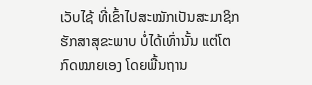ເວັບໄຊ້ ທີ່ເຂົ້າໄປສະໝັກເປັນສະມາຊິກຮັກສາສຸຂະພາບ ບໍ່ໄດ້ເທົ່ານັ້ນ ແຕ່ໂຕກົດໝາຍເອງ ໂດຍພື້ນຖານ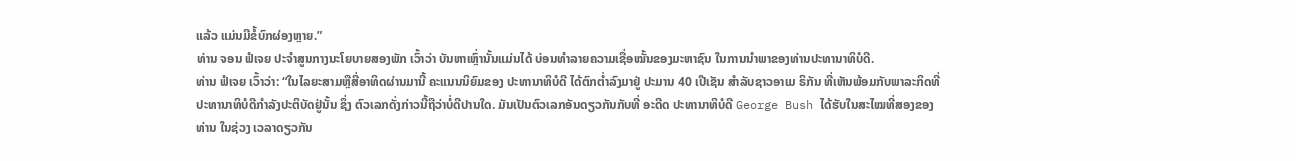ແລ້ວ ແມ່ນມີຂໍ້ບົກຜ່ອງຫຼາຍ.”
ທ່ານ ຈອນ ຟໍເຈຍ ປະຈໍາສູນກາງນະໂຍບາຍສອງພັກ ເວົ້າວ່າ ບັນຫາເຫຼົ່ານັ້ນແມ່ນໄດ້ ບ່ອນທໍາລາຍຄວາມເຊື່ອໝັ້ນຂອງມະຫາຊົນ ໃນການນໍາພາຂອງທ່ານປະທານາທິບໍດີ.
ທ່ານ ຟໍເຈຍ ເວົ້າວ່າ: “ໃນໄລຍະສາມຫຼືສີ່ອາທິດຜ່ານມານີ້ ຄະແນນນິຍົມຂອງ ປະທານາທິບໍດີ ໄດ້ຕົກຕໍ່າລົງມາຢູ່ ປະມານ 40 ເປີເຊັນ ສໍາລັບຊາວອາເມ ຣິກັນ ທີ່ເຫັນພ້ອມກັບພາລະກິດທີ່ປະທານາທິບໍດີກໍາລັງປະຕິບັດຢູ່ນັ້ນ ຊຶ່ງ ຕົວເລກດັ່ງກ່າວນີ້ຖືວ່າບໍ່ດີປານໃດ. ມັນເປັນຕົວເລກອັນດຽວກັນກັບທີ່ ອະດີດ ປະທານາທິບໍດີ George Bush ໄດ້ຮັບໃນສະໄໝທີ່ສອງຂອງທ່ານ ໃນຊ່ວງ ເວລາດຽວກັນ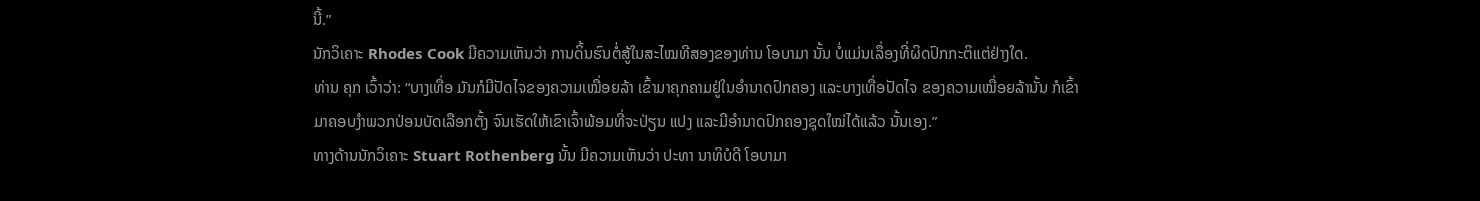ນີ້.”
ນັກວິເຄາະ Rhodes Cook ມີຄວາມເຫັນວ່າ ການດິ້ນຮົນຕໍ່ສູ້ໃນສະໄໝທີສອງຂອງທ່ານ ໂອບາມາ ນັ້ນ ບໍ່ແມ່ນເລຶ່ອງທີ່ຜິດປົກກະຕິແຕ່ຢ່າງໃດ.
ທ່ານ ຄຸກ ເວົ້າວ່າ: “ບາງເທື່ອ ມັນກໍມີປັດໄຈຂອງຄວາມເໝື່ອຍລ້າ ເຂົ້າມາຄຸກຄາມຢູ່ໃນອໍານາດປົກຄອງ ແລະບາງເທື່ອປັດໄຈ ຂອງຄວາມເໝື່ອຍລ້ານັ້ນ ກໍເຂົ້າມາຄອບງໍາພວກປ່ອນບັດເລືອກຕັ້ງ ຈົນເຮັດໃຫ້ເຂົາເຈົ້າພ້ອມທີ່ຈະປ່ຽນ ແປງ ແລະມີອໍານາດປົກຄອງຊຸດໃໝ່ໄດ້ແລ້ວ ນັ້ນເອງ.”
ທາງດ້ານນັກວິເຄາະ Stuart Rothenberg ນັ້ນ ມີຄວາມເຫັນວ່າ ປະທາ ນາທິບໍດີ ໂອບາມາ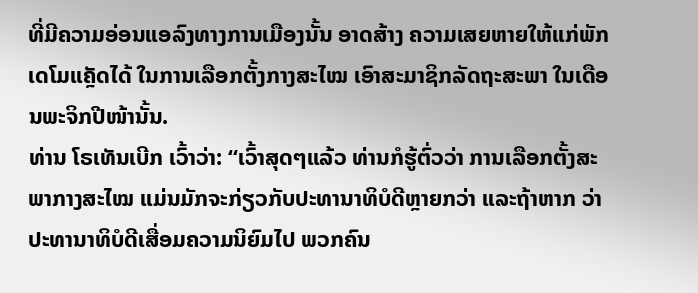ທີ່ມີຄວາມອ່ອນແອລົງທາງການເມືອງນັ້ນ ອາດສ້າງ ຄວາມເສຍຫາຍໃຫ້ແກ່ພັກເດໂມແຄຼັດໄດ້ ໃນການເລືອກຕັ້ງກາງສະໄໝ ເອົາສະມາຊິກລັດຖະສະພາ ໃນເດືອນພະຈິກປີໜ້ານັ້ນ.
ທ່ານ ໂຣເທັນເບີກ ເວົ້າວ່າ: “ເວົ້າສຸດໆແລ້ວ ທ່ານກໍຮູ້ຕົ່ວວ່າ ການເລືອກຕັ້ງສະ ພາກາງສະໄໝ ແມ່ນມັກຈະກ່ຽວກັບປະທານາທິບໍດີຫຼາຍກວ່າ ແລະຖ້າຫາກ ວ່າ ປະທານາທິບໍດີເສື່ອມຄວາມນິຍົມໄປ ພວກຄົນ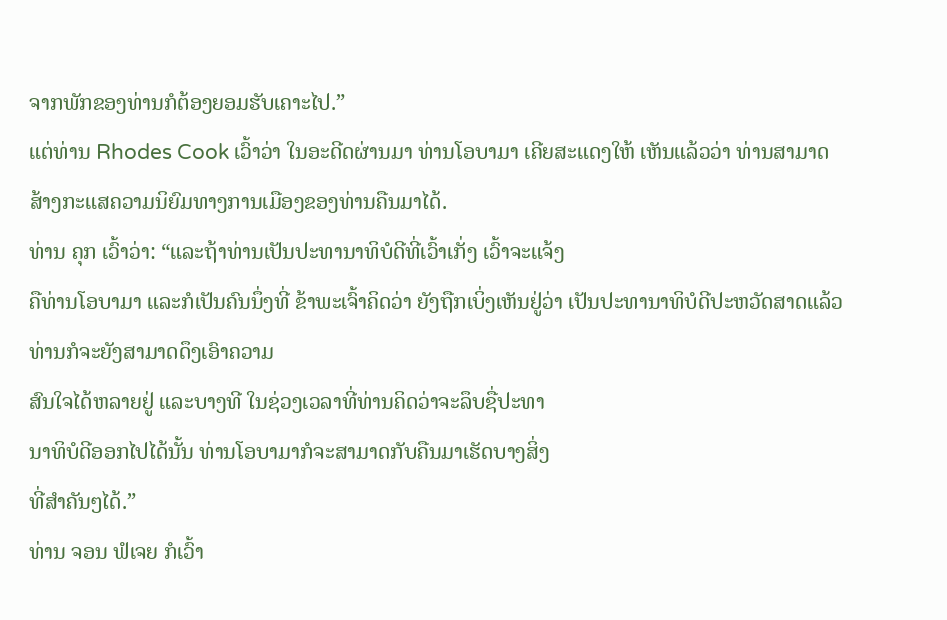ຈາກພັກຂອງທ່ານກໍຕ້ອງຍອມຮັບເຄາະໄປ.”
ແຕ່ທ່ານ Rhodes Cook ເວົ້າວ່າ ໃນອະດີດຜ່ານມາ ທ່ານໂອບາມາ ເຄີຍສະແດງໃຫ້ ເຫັນແລ້ວວ່າ ທ່ານສາມາດສ້າງກະແສຄວາມນິຍົມທາງການເມືອງຂອງທ່ານຄືນມາໄດ້.
ທ່ານ ຄຸກ ເວົ້າວ່າ: “ແລະຖ້າທ່ານເປັນປະທານາທິບໍດີທີ່ເວົ້າເກັ່ງ ເວົ້າຈະແຈ້ງ
ຄືທ່ານໂອບາມາ ແລະກໍເປັນຄົນນຶ່ງທີ່ ຂ້າພະເຈົ້າຄິດວ່າ ຍັງຖືກເບິ່ງເຫັນຢູ່ວ່າ ເປັນປະທານາທິບໍດີປະຫວັດສາດແລ້ວ ທ່ານກໍຈະຍັງສາມາດດຶງເອົາຄວາມ
ສົນໃຈໄດ້ຫລາຍຢູ່ ແລະບາງທີ ໃນຊ່ວງເວລາທີ່ທ່ານຄິດວ່າຈະລຶບຊື່ປະທາ
ນາທິບໍດີອອກໄປໄດ້ນັ້ນ ທ່ານໂອບາມາກໍຈະສາມາດກັບຄືນມາເຮັດບາງສິ່ງ
ທີ່ສໍາຄັນໆໄດ້.”
ທ່ານ ຈອນ ຟໍເຈຍ ກໍເວົ້າ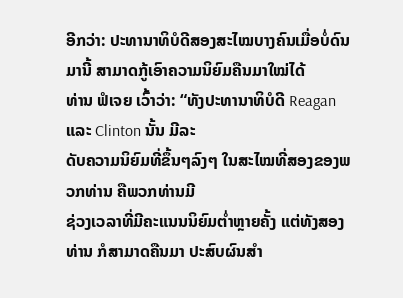ອີກວ່າ: ປະທານາທິບໍດີສອງສະໄໝບາງຄົນເມື່ອບໍ່ດົນມານີ້ ສາມາດກູ້ເອົາຄວາມນິຍົມຄືນມາໃໝ່ໄດ້
ທ່ານ ຟໍເຈຍ ເວົ້າວ່າ: “ທັງປະທານາທິບໍດີ Reagan ແລະ Clinton ນັ້ນ ມີລະ
ດັບຄວາມນິຍົມທີ່ຂຶ້ນໆລົງໆ ໃນສະໄໝທີ່ສອງຂອງພວກທ່ານ ຄືພວກທ່ານມີ
ຊ່ວງເວລາທີ່ມີຄະແນນນິຍົມຕໍ່າຫຼາຍຄັ້ງ ແຕ່ທັງສອງທ່ານ ກໍສາມາດຄືນມາ ປະສົບຜົນສໍາ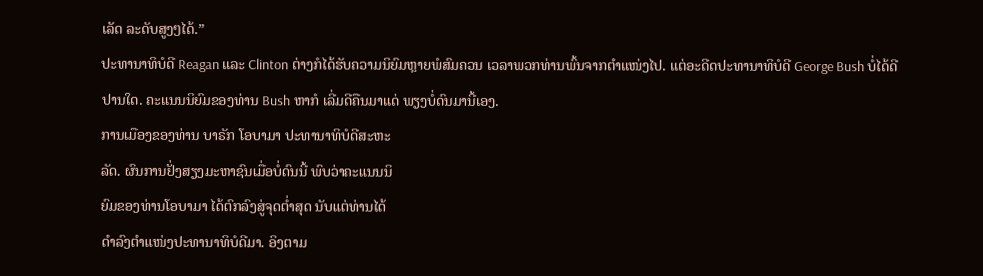ເລັດ ລະດັບສູງໆໄດ້.”
ປະທານາທິບໍດີ Reagan ແລະ Clinton ຕ່າງກໍໄດ້ຮັບຄວາມນິຍົມຫຼາຍພໍສົມຄວນ ເວລາພວກທ່ານພົ້ນຈາກຕໍາແໜ່ງໄປ. ແຕ່ອະດີດປະທານາທິບໍດີ George Bush ບໍ່ໄດ້ດີປານໃດ. ຄະແນນນິຍົມຂອງທ່ານ Bush ຫາກໍ ເລີ່ມດີຄືນມາແດ່ ພຽງບໍ່ດົນມານີ້ເອງ.
ການເມືອງຂອງທ່ານ ບາຣັກ ໂອບາມາ ປະທານາທິບໍດີສະຫະ
ລັດ. ຜົນການຢັ່ງສຽງມະຫາຊົນເມື່ອບໍ່ດົນນີ້ ພົບວ່າຄະແນນນິ
ຍົມຂອງທ່ານໂອບາມາ ໄດ້ຕົກລົງສູ່ຈຸດຕໍ່າສຸດ ນັບແຕ່ທ່ານໄດ້
ດໍາລົງຕໍາແໜ່ງປະທານາທິບໍດີມາ. ອິງຕາມ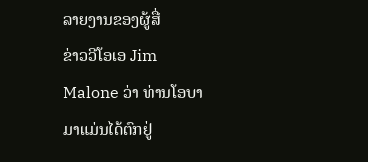ລາຍງານຂອງຜູ້ສື່
ຂ່າວວີໂອເອ Jim Malone ວ່າ ທ່ານໂອບາມາແມ່ນໄດ້ຕົກຢູ່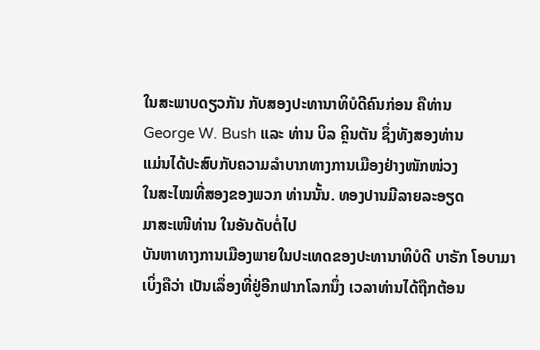ໃນສະພາບດຽວກັນ ກັບສອງປະທານາທິບໍດີຄົນກ່ອນ ຄືທ່ານ
George W. Bush ແລະ ທ່ານ ບິລ ຄຼິນຕັນ ຊຶ່ງທັງສອງທ່ານ
ແມ່ນໄດ້ປະສົບກັບຄວາມລໍາບາກທາງການເມືອງຢ່າງໜັກໜ່ວງ
ໃນສະໄໝທີ່ສອງຂອງພວກ ທ່ານນັ້ນ. ທອງປານມີລາຍລະອຽດ
ມາສະເໜີທ່ານ ໃນອັນດັບຕໍ່ໄປ
ບັນຫາທາງການເມືອງພາຍໃນປະເທດຂອງປະທານາທິບໍດີ ບາຣັກ ໂອບາມາ ເບິ່ງຄືວ່າ ເປັນເລຶ່ອງທີ່ຢູ່ອີກຟາກໂລກນຶ່ງ ເວລາທ່ານໄດ້ຖືກຕ້ອນ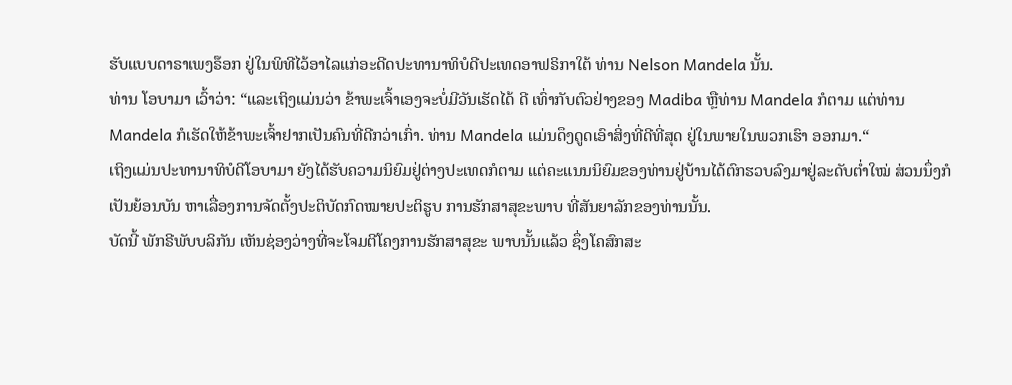ຮັບແບບດາຣາເພງຣ໊ອກ ຢູ່ໃນພິທີໄວ້ອາໄລແກ່ອະດີດປະທານາທິບໍດີປະເທດອາຟຣິກາໃຕ້ ທ່ານ Nelson Mandela ນັ້ນ.
ທ່ານ ໂອບາມາ ເວົ້າວ່າ: “ແລະເຖິງແມ່ນວ່າ ຂ້າພະເຈົ້າເອງຈະບໍ່ມີວັນເຮັດໄດ້ ດີ ເທົ່າກັບຕົວຢ່າງຂອງ Madiba ຫຼືທ່ານ Mandela ກໍຕາມ ແຕ່ທ່ານ
Mandela ກໍເຮັດໃຫ້ຂ້າພະເຈົ້າຢາກເປັນຄົນທີ່ດີກວ່າເກົ່າ. ທ່ານ Mandela ແມ່ນດຶງດູດເອົາສິ່ງທີ່ດີທີ່ສຸດ ຢູ່ໃນພາຍໃນພວກເຮົາ ອອກມາ.“
ເຖິງແມ່ນປະທານາທິບໍດີໂອບາມາ ຍັງໄດ້ຮັບຄວາມນິຍົມຢູ່ຕ່າງປະເທດກໍຕາມ ແຕ່ຄະແນນນິຍົມຂອງທ່ານຢູ່ບ້ານໄດ້ຕົກຮວບລົງມາຢູ່ລະດັບຕໍ່າໃໝ່ ສ່ວນນຶ່ງກໍເປັນຍ້ອນບັນ ຫາເລື່ອງການຈັດຕັ້ງປະຕິບັດກົດໝາຍປະຕິຮູບ ການຮັກສາສຸຂະພາບ ທີ່ສັນຍາລັກຂອງທ່ານນັ້ນ.
ບັດນີ້ ພັກຣີພັບບລິກັນ ເຫັນຊ່ອງວ່າງທີ່ຈະໂຈມຕີໂຄງການຮັກສາສຸຂະ ພາບນັ້ນແລ້ວ ຊຶ່ງໂຄສົກສະ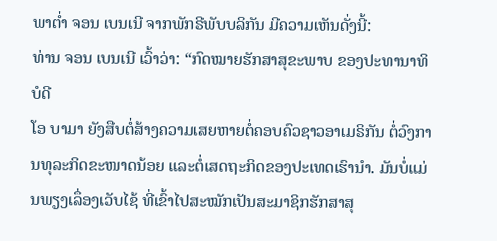ພາຕໍ່າ ຈອນ ເບນເນີ ຈາກພັກຣີພັບບລິກັນ ມີຄວາມເຫັນດັ່ງນີ້:
ທ່ານ ຈອນ ເບນເນີ ເວົ້າວ່າ: “ກົດໝາຍຮັກສາສຸຂະພາບ ຂອງປະທານາທິບໍດີ
ໂອ ບາມາ ຍັງສືບຕໍ່ສ້າງຄວາມເສຍຫາຍຕໍ່ຄອບຄົວຊາວອາເມຣິກັນ ຕໍ່ວົງການທຸລະກິດຂະໜາດນ້ອຍ ແລະຕໍ່ເສດຖະກິດຂອງປະເທດເຮົານໍາ. ມັນບໍ່ແມ່ນພຽງເລຶ່ອງເວັບໄຊ້ ທີ່ເຂົ້າໄປສະໝັກເປັນສະມາຊິກຮັກສາສຸ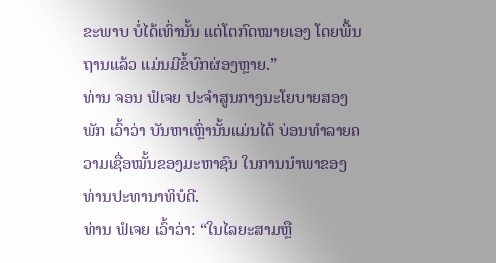ຂະພາບ ບໍ່ໄດ້ເທົ່ານັ້ນ ແຕ່ໂຕກົດໝາຍເອງ ໂດຍພື້ນຖານແລ້ວ ແມ່ນມີຂໍ້ບົກຜ່ອງຫຼາຍ.”
ທ່ານ ຈອນ ຟໍເຈຍ ປະຈໍາສູນກາງນະໂຍບາຍສອງພັກ ເວົ້າວ່າ ບັນຫາເຫຼົ່ານັ້ນແມ່ນໄດ້ ບ່ອນທໍາລາຍຄວາມເຊື່ອໝັ້ນຂອງມະຫາຊົນ ໃນການນໍາພາຂອງທ່ານປະທານາທິບໍດີ.
ທ່ານ ຟໍເຈຍ ເວົ້າວ່າ: “ໃນໄລຍະສາມຫຼື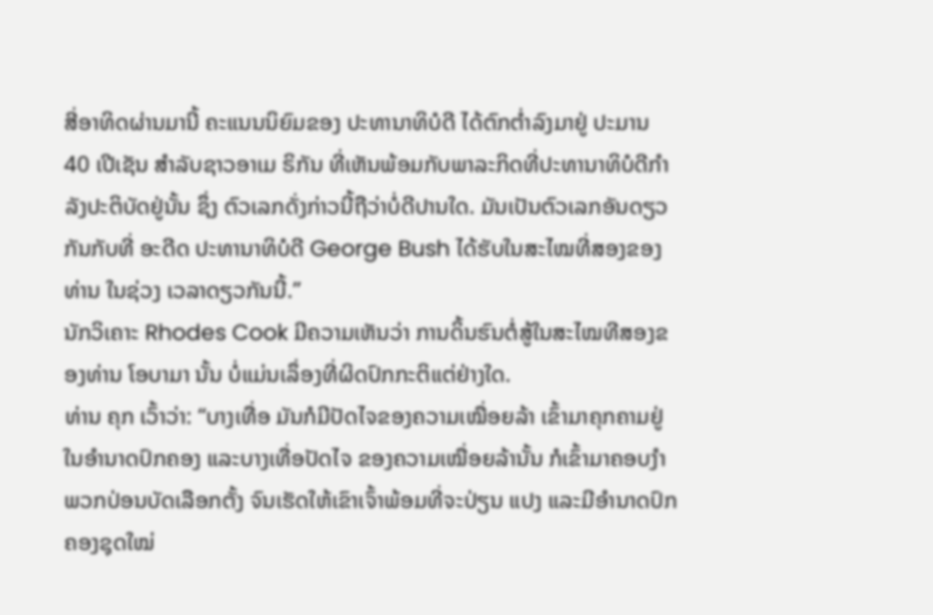ສີ່ອາທິດຜ່ານມານີ້ ຄະແນນນິຍົມຂອງ ປະທານາທິບໍດີ ໄດ້ຕົກຕໍ່າລົງມາຢູ່ ປະມານ 40 ເປີເຊັນ ສໍາລັບຊາວອາເມ ຣິກັນ ທີ່ເຫັນພ້ອມກັບພາລະກິດທີ່ປະທານາທິບໍດີກໍາລັງປະຕິບັດຢູ່ນັ້ນ ຊຶ່ງ ຕົວເລກດັ່ງກ່າວນີ້ຖືວ່າບໍ່ດີປານໃດ. ມັນເປັນຕົວເລກອັນດຽວກັນກັບທີ່ ອະດີດ ປະທານາທິບໍດີ George Bush ໄດ້ຮັບໃນສະໄໝທີ່ສອງຂອງທ່ານ ໃນຊ່ວງ ເວລາດຽວກັນນີ້.”
ນັກວິເຄາະ Rhodes Cook ມີຄວາມເຫັນວ່າ ການດິ້ນຮົນຕໍ່ສູ້ໃນສະໄໝທີສອງຂອງທ່ານ ໂອບາມາ ນັ້ນ ບໍ່ແມ່ນເລຶ່ອງທີ່ຜິດປົກກະຕິແຕ່ຢ່າງໃດ.
ທ່ານ ຄຸກ ເວົ້າວ່າ: “ບາງເທື່ອ ມັນກໍມີປັດໄຈຂອງຄວາມເໝື່ອຍລ້າ ເຂົ້າມາຄຸກຄາມຢູ່ໃນອໍານາດປົກຄອງ ແລະບາງເທື່ອປັດໄຈ ຂອງຄວາມເໝື່ອຍລ້ານັ້ນ ກໍເຂົ້າມາຄອບງໍາພວກປ່ອນບັດເລືອກຕັ້ງ ຈົນເຮັດໃຫ້ເຂົາເຈົ້າພ້ອມທີ່ຈະປ່ຽນ ແປງ ແລະມີອໍານາດປົກຄອງຊຸດໃໝ່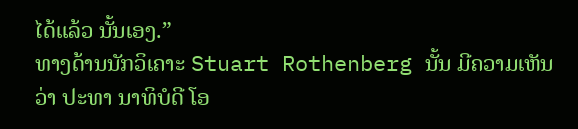ໄດ້ແລ້ວ ນັ້ນເອງ.”
ທາງດ້ານນັກວິເຄາະ Stuart Rothenberg ນັ້ນ ມີຄວາມເຫັນວ່າ ປະທາ ນາທິບໍດີ ໂອ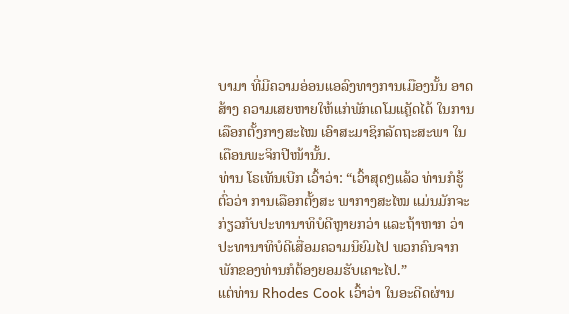ບາມາ ທີ່ມີຄວາມອ່ອນແອລົງທາງການເມືອງນັ້ນ ອາດສ້າງ ຄວາມເສຍຫາຍໃຫ້ແກ່ພັກເດໂມແຄຼັດໄດ້ ໃນການເລືອກຕັ້ງກາງສະໄໝ ເອົາສະມາຊິກລັດຖະສະພາ ໃນເດືອນພະຈິກປີໜ້ານັ້ນ.
ທ່ານ ໂຣເທັນເບີກ ເວົ້າວ່າ: “ເວົ້າສຸດໆແລ້ວ ທ່ານກໍຮູ້ຕົ່ວວ່າ ການເລືອກຕັ້ງສະ ພາກາງສະໄໝ ແມ່ນມັກຈະກ່ຽວກັບປະທານາທິບໍດີຫຼາຍກວ່າ ແລະຖ້າຫາກ ວ່າ ປະທານາທິບໍດີເສື່ອມຄວາມນິຍົມໄປ ພວກຄົນຈາກພັກຂອງທ່ານກໍຕ້ອງຍອມຮັບເຄາະໄປ.”
ແຕ່ທ່ານ Rhodes Cook ເວົ້າວ່າ ໃນອະດີດຜ່ານ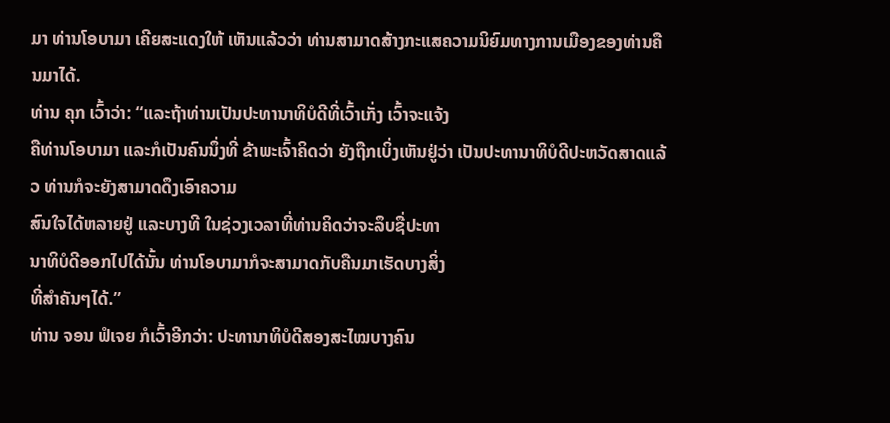ມາ ທ່ານໂອບາມາ ເຄີຍສະແດງໃຫ້ ເຫັນແລ້ວວ່າ ທ່ານສາມາດສ້າງກະແສຄວາມນິຍົມທາງການເມືອງຂອງທ່ານຄືນມາໄດ້.
ທ່ານ ຄຸກ ເວົ້າວ່າ: “ແລະຖ້າທ່ານເປັນປະທານາທິບໍດີທີ່ເວົ້າເກັ່ງ ເວົ້າຈະແຈ້ງ
ຄືທ່ານໂອບາມາ ແລະກໍເປັນຄົນນຶ່ງທີ່ ຂ້າພະເຈົ້າຄິດວ່າ ຍັງຖືກເບິ່ງເຫັນຢູ່ວ່າ ເປັນປະທານາທິບໍດີປະຫວັດສາດແລ້ວ ທ່ານກໍຈະຍັງສາມາດດຶງເອົາຄວາມ
ສົນໃຈໄດ້ຫລາຍຢູ່ ແລະບາງທີ ໃນຊ່ວງເວລາທີ່ທ່ານຄິດວ່າຈະລຶບຊື່ປະທາ
ນາທິບໍດີອອກໄປໄດ້ນັ້ນ ທ່ານໂອບາມາກໍຈະສາມາດກັບຄືນມາເຮັດບາງສິ່ງ
ທີ່ສໍາຄັນໆໄດ້.”
ທ່ານ ຈອນ ຟໍເຈຍ ກໍເວົ້າອີກວ່າ: ປະທານາທິບໍດີສອງສະໄໝບາງຄົນ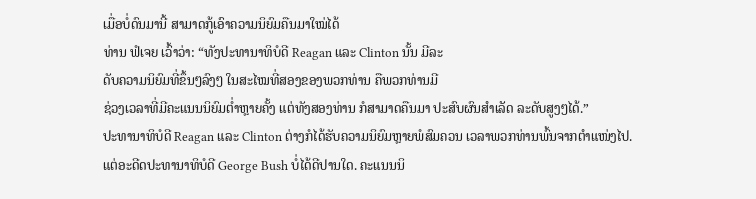ເມື່ອບໍ່ດົນມານີ້ ສາມາດກູ້ເອົາຄວາມນິຍົມຄືນມາໃໝ່ໄດ້
ທ່ານ ຟໍເຈຍ ເວົ້າວ່າ: “ທັງປະທານາທິບໍດີ Reagan ແລະ Clinton ນັ້ນ ມີລະ
ດັບຄວາມນິຍົມທີ່ຂຶ້ນໆລົງໆ ໃນສະໄໝທີ່ສອງຂອງພວກທ່ານ ຄືພວກທ່ານມີ
ຊ່ວງເວລາທີ່ມີຄະແນນນິຍົມຕໍ່າຫຼາຍຄັ້ງ ແຕ່ທັງສອງທ່ານ ກໍສາມາດຄືນມາ ປະສົບຜົນສໍາເລັດ ລະດັບສູງໆໄດ້.”
ປະທານາທິບໍດີ Reagan ແລະ Clinton ຕ່າງກໍໄດ້ຮັບຄວາມນິຍົມຫຼາຍພໍສົມຄວນ ເວລາພວກທ່ານພົ້ນຈາກຕໍາແໜ່ງໄປ. ແຕ່ອະດີດປະທານາທິບໍດີ George Bush ບໍ່ໄດ້ດີປານໃດ. ຄະແນນນິ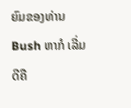ຍົມຂອງທ່ານ Bush ຫາກໍ ເລີ່ມດີຄື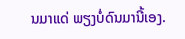ນມາແດ່ ພຽງບໍ່ດົນມານີ້ເອງ.